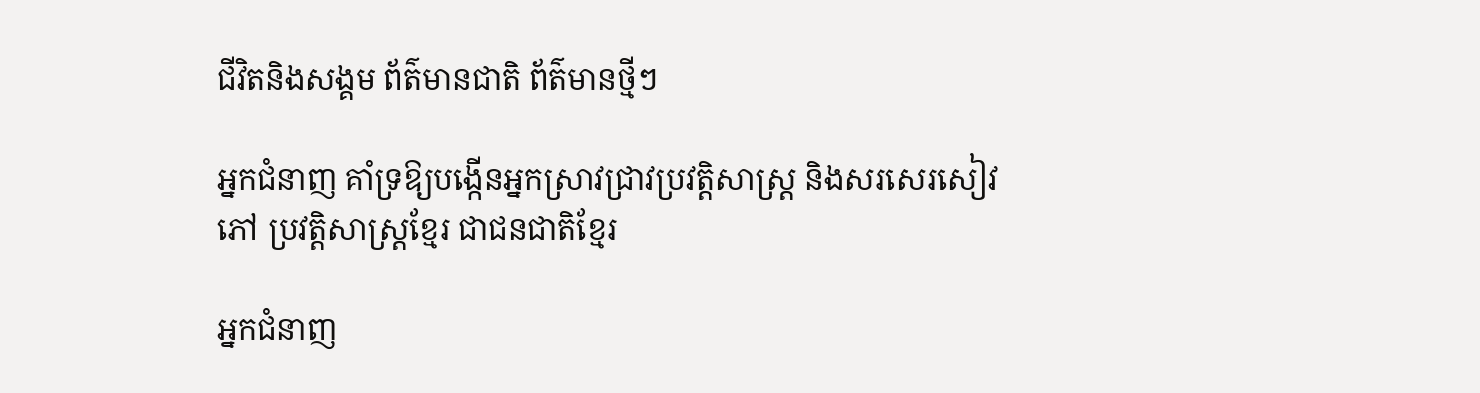ជីវិតនិងសង្គម ព័ត៌មានជាតិ ព័ត៌មានថ្មីៗ

អ្នកជំនាញ គាំទ្រឱ្យបង្កើនអ្នកស្រាវជ្រាវប្រវត្តិសាស្ត្រ និងសរសេរសៀវភៅ ប្រវត្តិសាស្ត្រខ្មែរ ជាជនជាតិខ្មែរ

អ្នកជំនាញ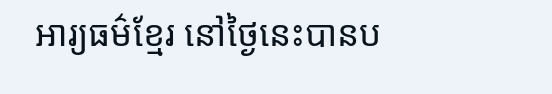អារ្យធម៌ខ្មែរ នៅថ្ងៃនេះបានប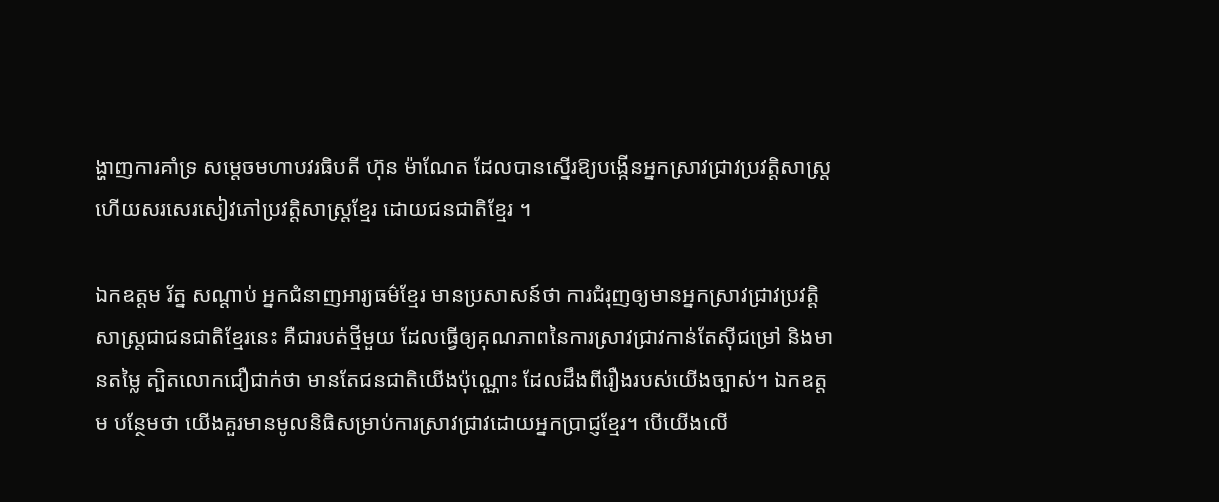ង្ហាញការគាំទ្រ សម្ដេចមហាបវរធិបតី ហ៊ុន ម៉ាណែត ដែលបានស្នើរឱ្យបង្កើនអ្នកស្រាវជ្រាវប្រវត្តិសាស្ត្រ ហើយសរសេរសៀវភៅប្រវត្តិសាស្ត្រខ្មែរ ដោយជនជាតិខ្មែរ ។

ឯកឧត្តម រ័ត្ន សណ្ដាប់ អ្នកជំនាញអារ្យធម៌ខ្មែរ មានប្រសាសន៍ថា ការជំរុញឲ្យមានអ្នកស្រាវជ្រាវប្រវត្តិសាស្ត្រជាជនជាតិខ្មែរនេះ គឺជារបត់ថ្មីមួយ ដែលធ្វើឲ្យគុណភាពនៃការស្រាវជ្រាវកាន់តែស៊ីជម្រៅ និងមានតម្លៃ ត្បិតលោកជឿជាក់ថា មានតែជនជាតិយើងប៉ុណ្ណោះ ដែលដឹងពីរឿងរបស់យើងច្បាស់។ ឯកឧត្តម បន្ថែមថា យើងគួរមានមូលនិធិសម្រាប់ការស្រាវជ្រាវដោយអ្នកប្រាជ្ញខ្មែរ។ បើយើងលើ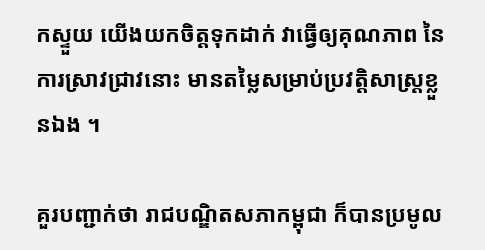កស្ទួយ យើងយកចិត្តទុកដាក់ វាធ្វើឲ្យគុណភាព នៃការស្រាវជ្រាវនោះ មានតម្លៃសម្រាប់ប្រវត្តិសាស្ត្រខ្លួនឯង ។

គួរបញ្ជាក់ថា រាជបណ្ឌិតសភាកម្ពុជា ក៏បានប្រមូល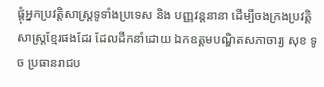ផ្ដុំអ្នកប្រវត្តិសាស្ត្រទូទាំងប្រទេស និង បញ្ញវន្តនានា ដើម្បីចងក្រងប្រវត្តិសាស្ត្រខ្មែរផងដែរ ដែលដឹកនាំដោយ ឯកឧត្តមបណ្ឌិតសភាចារ្យ សុខ ទូច ប្រធានរាជប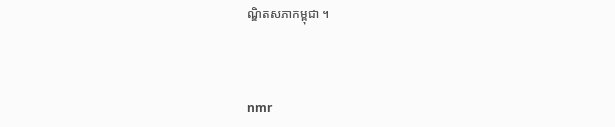ណ្ឌិតសភាកម្ពុជា ។



nmr